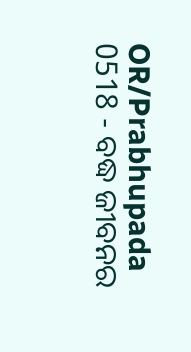OR/Prabhupada 0518 - ବଦ୍ଧ ଜୀବନର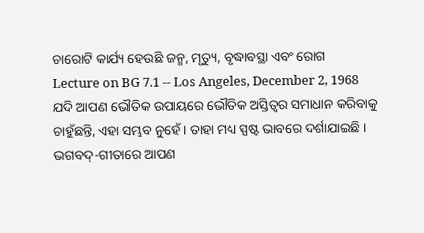ଚାରୋଟି କାର୍ଯ୍ୟ ହେଉଛି ଜନ୍ମ, ମୃତ୍ୟୁ, ବୃଦ୍ଧାବସ୍ଥା ଏବଂ ରୋଗ
Lecture on BG 7.1 -- Los Angeles, December 2, 1968
ଯଦି ଆପଣ ଭୌତିକ ଉପାୟରେ ଭୌତିକ ଅସ୍ତିତ୍ୱର ସମାଧାନ କରିବାକୁ ଚାହୁଁଛନ୍ତି, ଏହା ସମ୍ଭବ ନୁହେଁ । ତାହା ମଧ୍ୟ ସ୍ପଷ୍ଟ ଭାବରେ ଦର୍ଶାଯାଇଛି । ଭଗବଦ୍-ଗୀତାରେ ଆପଣ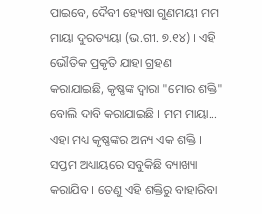ପାଇବେ, ଦୈବୀ ହ୍ୟେଷା ଗୁଣମୟୀ ମମ ମାୟା ଦୁରତ୍ୟୟା (ଭ.ଗୀ. ୭.୧୪) । ଏହି ଭୌତିକ ପ୍ରକୃତି ଯାହା ଗ୍ରହଣ କରାଯାଇଛି, କୃଷ୍ଣଙ୍କ ଦ୍ୱାରା "ମୋର ଶକ୍ତି" ବୋଲି ଦାବି କରାଯାଇଛି । ମମ ମାୟା... ଏହା ମଧ୍ୟ କୃଷ୍ଣଙ୍କର ଅନ୍ୟ ଏକ ଶକ୍ତି । ସପ୍ତମ ଅଧ୍ୟାୟରେ ସବୁକିଛି ବ୍ୟାଖ୍ୟା କରାଯିବ । ତେଣୁ ଏହି ଶକ୍ତିରୁ ବାହାରିବା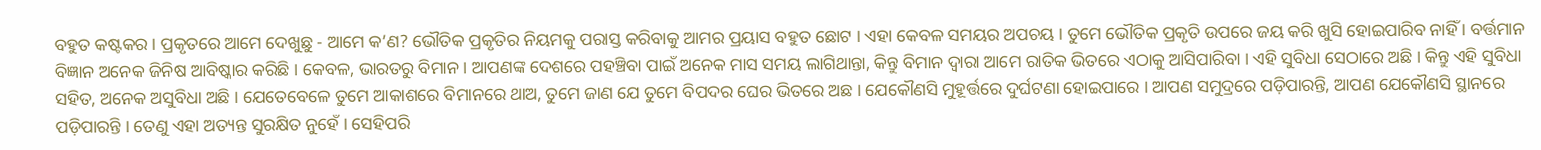ବହୁତ କଷ୍ଟକର । ପ୍ରକୃତରେ ଆମେ ଦେଖୁଛୁ - ଆମେ କ’ଣ? ଭୌତିକ ପ୍ରକୃତିର ନିୟମକୁ ପରାସ୍ତ କରିବାକୁ ଆମର ପ୍ରୟାସ ବହୁତ ଛୋଟ । ଏହା କେବଳ ସମୟର ଅପଚୟ । ତୁମେ ଭୌତିକ ପ୍ରକୃତି ଉପରେ ଜୟ କରି ଖୁସି ହୋଇପାରିବ ନାହିଁ । ବର୍ତ୍ତମାନ ବିଜ୍ଞାନ ଅନେକ ଜିନିଷ ଆବିଷ୍କାର କରିଛି । କେବଳ, ଭାରତରୁ ବିମାନ । ଆପଣଙ୍କ ଦେଶରେ ପହଞ୍ଚିବା ପାଇଁ ଅନେକ ମାସ ସମୟ ଲାଗିଥାନ୍ତା, କିନ୍ତୁ ବିମାନ ଦ୍ୱାରା ଆମେ ରାତିକ ଭିତରେ ଏଠାକୁ ଆସିପାରିବା । ଏହି ସୁବିଧା ସେଠାରେ ଅଛି । କିନ୍ତୁ ଏହି ସୁବିଧା ସହିତ, ଅନେକ ଅସୁବିଧା ଅଛି । ଯେତେବେଳେ ତୁମେ ଆକାଶରେ ବିମାନରେ ଥାଅ, ତୁମେ ଜାଣ ଯେ ତୁମେ ବିପଦର ଘେର ଭିତରେ ଅଛ । ଯେକୌଣସି ମୁହୂର୍ତ୍ତରେ ଦୁର୍ଘଟଣା ହୋଇପାରେ । ଆପଣ ସମୁଦ୍ରରେ ପଡ଼ିପାରନ୍ତି, ଆପଣ ଯେକୌଣସି ସ୍ଥାନରେ ପଡ଼ିପାରନ୍ତି । ତେଣୁ ଏହା ଅତ୍ୟନ୍ତ ସୁରକ୍ଷିତ ନୁହେଁ । ସେହିପରି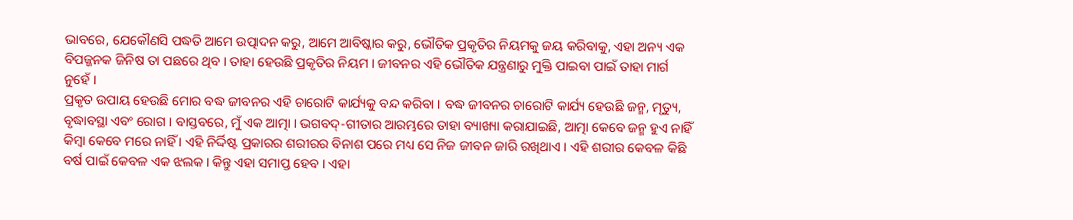ଭାବରେ, ଯେକୌଣସି ପଦ୍ଧତି ଆମେ ଉତ୍ପାଦନ କରୁ, ଆମେ ଆବିଷ୍କାର କରୁ, ଭୌତିକ ପ୍ରକୃତିର ନିୟମକୁ ଜୟ କରିବାକୁ, ଏହା ଅନ୍ୟ ଏକ ବିପଜ୍ଜନକ ଜିନିଷ ତା ପଛରେ ଥିବ । ତାହା ହେଉଛି ପ୍ରକୃତିର ନିୟମ । ଜୀବନର ଏହି ଭୌତିକ ଯନ୍ତ୍ରଣାରୁ ମୁକ୍ତି ପାଇବା ପାଇଁ ତାହା ମାର୍ଗ ନୁହେଁ ।
ପ୍ରକୃତ ଉପାୟ ହେଉଛି ମୋର ବଦ୍ଧ ଜୀବନର ଏହି ଚାରୋଟି କାର୍ଯ୍ୟକୁ ବନ୍ଦ କରିବା । ବଦ୍ଧ ଜୀବନର ଚାରୋଟି କାର୍ଯ୍ୟ ହେଉଛି ଜନ୍ମ, ମୃତ୍ୟୁ, ବୃଦ୍ଧାବସ୍ଥା ଏବଂ ରୋଗ । ବାସ୍ତବରେ, ମୁଁ ଏକ ଆତ୍ମା । ଭଗବଦ୍-ଗୀତାର ଆରମ୍ଭରେ ତାହା ବ୍ୟାଖ୍ୟା କରାଯାଇଛି, ଆତ୍ମା କେବେ ଜନ୍ମ ହୁଏ ନାହିଁ କିମ୍ବା କେବେ ମରେ ନାହିଁ । ଏହି ନିର୍ଦ୍ଦିଷ୍ଟ ପ୍ରକାରର ଶରୀରର ବିନାଶ ପରେ ମଧ୍ୟ ସେ ନିଜ ଜୀବନ ଜାରି ରଖିଥାଏ । ଏହି ଶରୀର କେବଳ କିଛି ବର୍ଷ ପାଇଁ କେବଳ ଏକ ଝଲକ । କିନ୍ତୁ ଏହା ସମାପ୍ତ ହେବ । ଏହା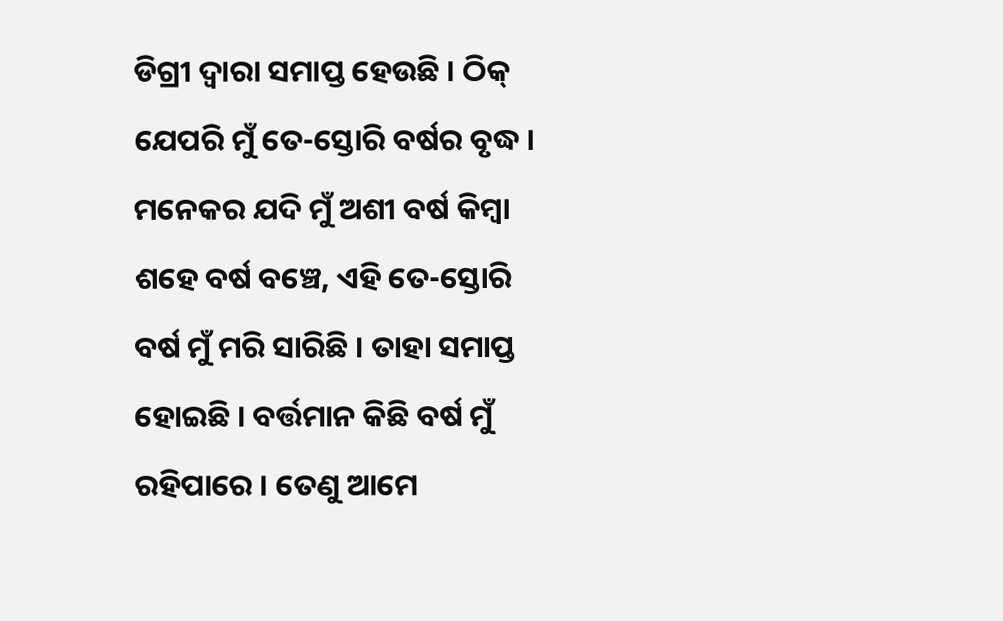ଡିଗ୍ରୀ ଦ୍ୱାରା ସମାପ୍ତ ହେଉଛି । ଠିକ୍ ଯେପରି ମୁଁ ତେ-ସ୍ତୋରି ବର୍ଷର ବୃଦ୍ଧ । ମନେକର ଯଦି ମୁଁ ଅଶୀ ବର୍ଷ କିମ୍ବା ଶହେ ବର୍ଷ ବଞ୍ଚେ, ଏହି ତେ-ସ୍ତୋରି ବର୍ଷ ମୁଁ ମରି ସାରିଛି । ତାହା ସମାପ୍ତ ହୋଇଛି । ବର୍ତ୍ତମାନ କିଛି ବର୍ଷ ମୁଁ ରହିପାରେ । ତେଣୁ ଆମେ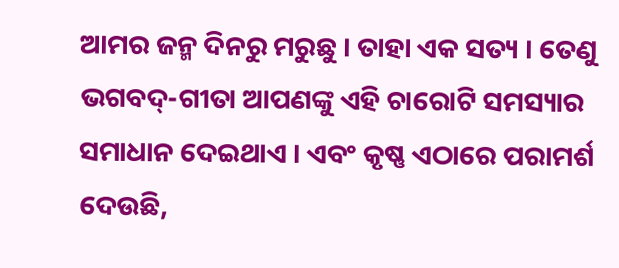ଆମର ଜନ୍ମ ଦିନରୁ ମରୁଛୁ । ତାହା ଏକ ସତ୍ୟ । ତେଣୁ ଭଗବଦ୍-ଗୀତା ଆପଣଙ୍କୁ ଏହି ଚାରୋଟି ସମସ୍ୟାର ସମାଧାନ ଦେଇଥାଏ । ଏବଂ କୃଷ୍ଣ ଏଠାରେ ପରାମର୍ଶ ଦେଉଛି,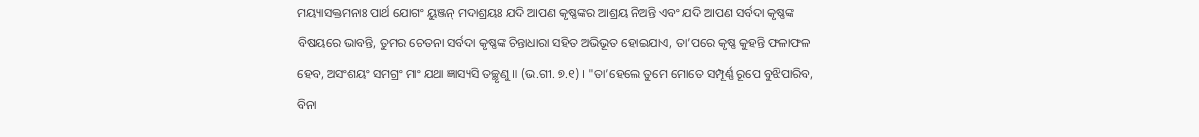ମୟ୍ୟାସକ୍ତମନାଃ ପାର୍ଥ ଯୋଗଂ ୟୁଞ୍ଜନ୍ ମଦାଶ୍ରୟଃ ଯଦି ଆପଣ କୃଷ୍ଣଙ୍କର ଆଶ୍ରୟ ନିଅନ୍ତି ଏବଂ ଯଦି ଆପଣ ସର୍ବଦା କୃଷ୍ଣଙ୍କ ବିଷୟରେ ଭାବନ୍ତି, ତୁମର ଚେତନା ସର୍ବଦା କୃଷ୍ଣଙ୍କ ଚିନ୍ତାଧାରା ସହିତ ଅଭିଭୂତ ହୋଇଯାଏ, ତା’ପରେ କୃଷ୍ଣ କୁହନ୍ତି ଫଳାଫଳ ହେବ, ଅସଂଶୟଂ ସମଗ୍ରଂ ମାଂ ଯଥା ଜ୍ଞାସ୍ୟସି ତଚ୍ଛୃଣୁ ॥ (ଭ.ଗୀ. ୭.୧) । "ତା’ହେଲେ ତୁମେ ମୋତେ ସମ୍ପୂର୍ଣ୍ଣ ରୂପେ ବୁଝିପାରିବ, ବିନା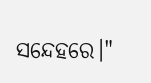ସନ୍ଦେହରେ।"